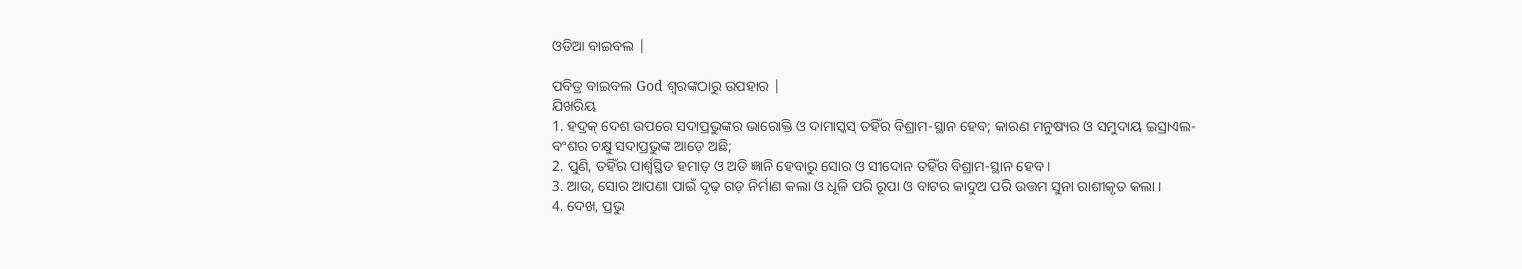ଓଡିଆ ବାଇବଲ |

ପବିତ୍ର ବାଇବଲ God ଶ୍ବରଙ୍କଠାରୁ ଉପହାର |
ଯିଖରିୟ
1. ହଦ୍ରକ୍ ଦେଶ ଉପରେ ସଦାପ୍ରଭୁଙ୍କର ଭାରୋକ୍ତି ଓ ଦାମାସ୍କସ୍ ତହିଁର ବିଶ୍ରାମ-ସ୍ଥାନ ହେବ; କାରଣ ମନୁଷ୍ୟର ଓ ସମୁଦାୟ ଇସ୍ରାଏଲ-ବଂଶର ଚକ୍ଷୁ ସଦାପ୍ରଭୁଙ୍କ ଆଡ଼େ ଅଛି;
2. ପୁଣି, ତହିଁର ପାର୍ଶ୍ଵସ୍ଥିତ ହମାତ୍ ଓ ଅତି ଜ୍ଞାନି ହେବାରୁ ସୋର ଓ ସୀଦୋନ ତହିଁର ବିଶ୍ରାମ-ସ୍ଥାନ ହେବ ।
3. ଆଉ, ସୋର ଆପଣା ପାଇଁ ଦୃଢ଼ ଗଡ଼ ନିର୍ମାଣ କଲା ଓ ଧୂଳି ପରି ରୂପା ଓ ବାଟର କାଦୁଅ ପରି ଉତ୍ତମ ସୁନା ରାଶୀକୃତ କଲା ।
4. ଦେଖ, ପ୍ରଭୁ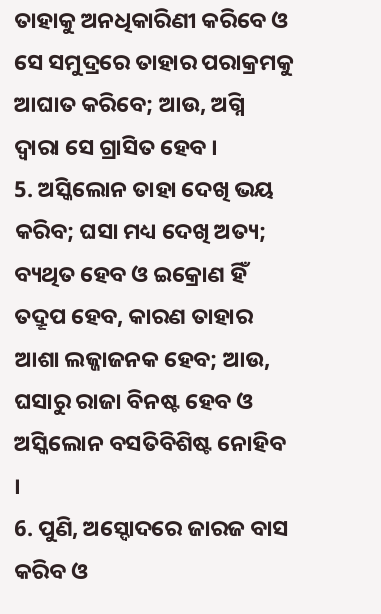ତାହାକୁ ଅନଧିକାରିଣୀ କରିବେ ଓ ସେ ସମୁଦ୍ରରେ ତାହାର ପରାକ୍ରମକୁ ଆଘାତ କରିବେ; ଆଉ, ଅଗ୍ନି ଦ୍ଵାରା ସେ ଗ୍ରାସିତ ହେବ ।
5. ଅସ୍କିଲୋନ ତାହା ଦେଖି ଭୟ କରିବ; ଘସା ମଧ୍ୟ ଦେଖି ଅତ୍ୟ; ବ୍ୟଥିତ ହେବ ଓ ଇକ୍ରୋଣ ହିଁ ତଦ୍ରୂପ ହେବ, କାରଣ ତାହାର ଆଶା ଲଜ୍ଜାଜନକ ହେବ; ଆଉ, ଘସାରୁ ରାଜା ବିନଷ୍ଟ ହେବ ଓ ଅସ୍କିଲୋନ ବସତିବିଶିଷ୍ଟ ନୋହିବ ।
6. ପୁଣି, ଅସ୍ଦୋଦରେ ଜାରଜ ବାସ କରିବ ଓ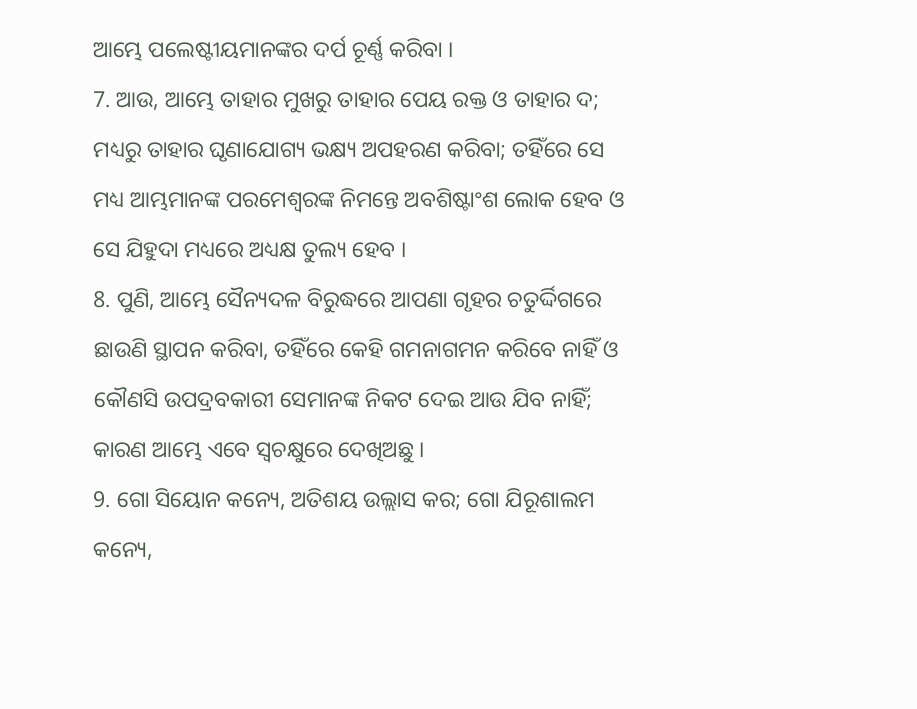ଆମ୍ଭେ ପଲେଷ୍ଟୀୟମାନଙ୍କର ଦର୍ପ ଚୂର୍ଣ୍ଣ କରିବା ।
7. ଆଉ, ଆମ୍ଭେ ତାହାର ମୁଖରୁ ତାହାର ପେୟ ରକ୍ତ ଓ ତାହାର ଦ; ମଧ୍ୟରୁ ତାହାର ଘୃଣାଯୋଗ୍ୟ ଭକ୍ଷ୍ୟ ଅପହରଣ କରିବା; ତହିଁରେ ସେ ମଧ୍ୟ ଆମ୍ଭମାନଙ୍କ ପରମେଶ୍ଵରଙ୍କ ନିମନ୍ତେ ଅବଶିଷ୍ଟାଂଶ ଲୋକ ହେବ ଓ ସେ ଯିହୁଦା ମଧ୍ୟରେ ଅଧ୍ୟକ୍ଷ ତୁଲ୍ୟ ହେବ ।
8. ପୁଣି, ଆମ୍ଭେ ସୈନ୍ୟଦଳ ବିରୁଦ୍ଧରେ ଆପଣା ଗୃହର ଚତୁର୍ଦ୍ଦିଗରେ ଛାଉଣି ସ୍ଥାପନ କରିବା, ତହିଁରେ କେହି ଗମନାଗମନ କରିବେ ନାହିଁ ଓ କୌଣସି ଉପଦ୍ରବକାରୀ ସେମାନଙ୍କ ନିକଟ ଦେଇ ଆଉ ଯିବ ନାହିଁ; କାରଣ ଆମ୍ଭେ ଏବେ ସ୍ଵଚକ୍ଷୁରେ ଦେଖିଅଛୁ ।
9. ଗୋ ସିୟୋନ କନ୍ୟେ, ଅତିଶୟ ଉଲ୍ଲାସ କର; ଗୋ ଯିରୂଶାଲମ କନ୍ୟେ,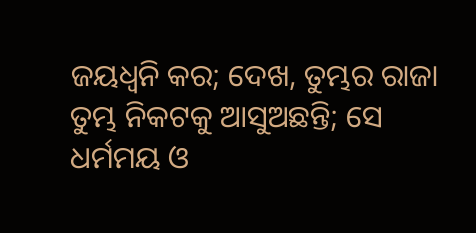ଜୟଧ୍ଵନି କର; ଦେଖ, ତୁମ୍ଭର ରାଜା ତୁମ୍ଭ ନିକଟକୁ ଆସୁଅଛନ୍ତି; ସେ ଧର୍ମମୟ ଓ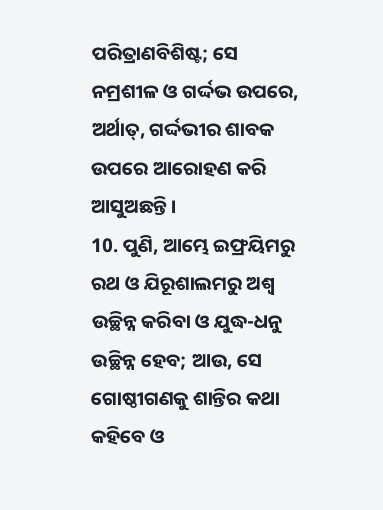ପରିତ୍ରାଣବିଶିଷ୍ଟ; ସେ ନମ୍ରଶୀଳ ଓ ଗର୍ଦ୍ଦଭ ଉପରେ, ଅର୍ଥାତ୍, ଗର୍ଦ୍ଦଭୀର ଶାବକ ଉପରେ ଆରୋହଣ କରି ଆସୁଅଛନ୍ତି ।
10. ପୁଣି, ଆମ୍ଭେ ଇଫ୍ରୟିମରୁ ରଥ ଓ ଯିରୂଶାଲମରୁ ଅଶ୍ଵ ଉଚ୍ଛିନ୍ନ କରିବା ଓ ଯୁଦ୍ଧ-ଧନୁ ଉଚ୍ଛିନ୍ନ ହେବ; ଆଉ, ସେ ଗୋଷ୍ଠୀଗଣକୁ ଶାନ୍ତିର କଥା କହିବେ ଓ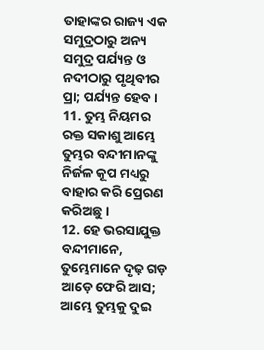ତାହାଙ୍କର ରାଜ୍ୟ ଏକ ସମୁଦ୍ରଠାରୁ ଅନ୍ୟ ସମୁଦ୍ର ପର୍ଯ୍ୟନ୍ତ ଓ ନଦୀଠାରୁ ପୃଥିବୀର ପ୍ରା; ପର୍ଯ୍ୟନ୍ତ ହେବ।
11. ତୁମ୍ଭ ନିୟମର ରକ୍ତ ସକାଶୁ ଆମ୍ଭେ ତୁମ୍ଭର ବନ୍ଦୀମାନଙ୍କୁ ନିର୍ଜଳ କୂପ ମଧ୍ୟରୁ ବାହାର କରି ପ୍ରେରଣ କରିଅଛୁ ।
12. ହେ ଭରସାଯୁକ୍ତ ବନ୍ଦୀମାନେ, ତୁମ୍ଭେମାନେ ଦୃଢ଼ ଗଡ଼ ଆଡ଼େ ଫେରି ଆସ; ଆମ୍ଭେ ତୁମ୍ଭକୁ ଦୁଇ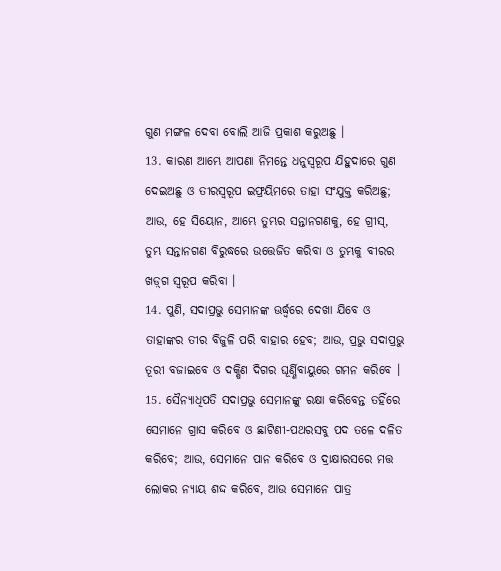ଗୁଣ ମଙ୍ଗଳ ଦେବା ବୋଲି ଆଜି ପ୍ରକାଶ କରୁଅଛୁ ।
13. କାରଣ ଆମ୍ଭେ ଆପଣା ନିମନ୍ତେ ଧନୁସ୍ଵରୂପ ଯିହୁଦାରେ ଗୁଣ ଦେଇଅଛୁ ଓ ତୀରସ୍ଵରୂପ ଇଫ୍ରୟିମରେ ତାହା ସଂଯୁକ୍ତ କରିଅଛୁ; ଆଉ, ହେ ସିୟୋନ, ଆମ୍ଭେ ତୁମ୍ଭର ସନ୍ତାନଗଣକୁ, ହେ ଗ୍ରୀସ୍, ତୁମ୍ଭ ସନ୍ତାନଗଣ ବିରୁଦ୍ଧରେ ଉତ୍ତେଜିତ କରିବା ଓ ତୁମ୍ଭକୁ ବୀରର ଖଡ଼୍‍ଗ ସ୍ଵରୂପ କରିବା ।
14. ପୁଣି, ସଦାପ୍ରଭୁ ସେମାନଙ୍କ ଊର୍ଦ୍ଧ୍ଵରେ ଦେଖା ଯିବେ ଓ ତାହାଙ୍କର ତୀର ବିଜୁଳି ପରି ବାହାର ହେବ; ଆଉ, ପ୍ରଭୁ ସଦାପ୍ରଭୁ ତୂରୀ ବଜାଇବେ ଓ ଦକ୍ଷିଣ ଦିଗର ଘୂର୍ଣ୍ଣିବାୟୁରେ ଗମନ କରିବେ ।
15. ସୈନ୍ୟାଧିପତି ସଦାପ୍ରଭୁ ସେମାନଙ୍କୁ ରକ୍ଷା କରିବେନ୍ତ ତହିଁରେ ସେମାନେ ଗ୍ରାସ କରିବେ ଓ ଛାଟିଣୀ-ପଥରସବୁ ପଦ ତଳେ ଦଳିତ କରିବେ; ଆଉ, ସେମାନେ ପାନ କରିବେ ଓ ଦ୍ରାକ୍ଷାରସରେ ମତ୍ତ ଲୋକର ନ୍ୟାୟ ଶଦ୍ଦ କରିବେ, ଆଉ ସେମାନେ ପାତ୍ର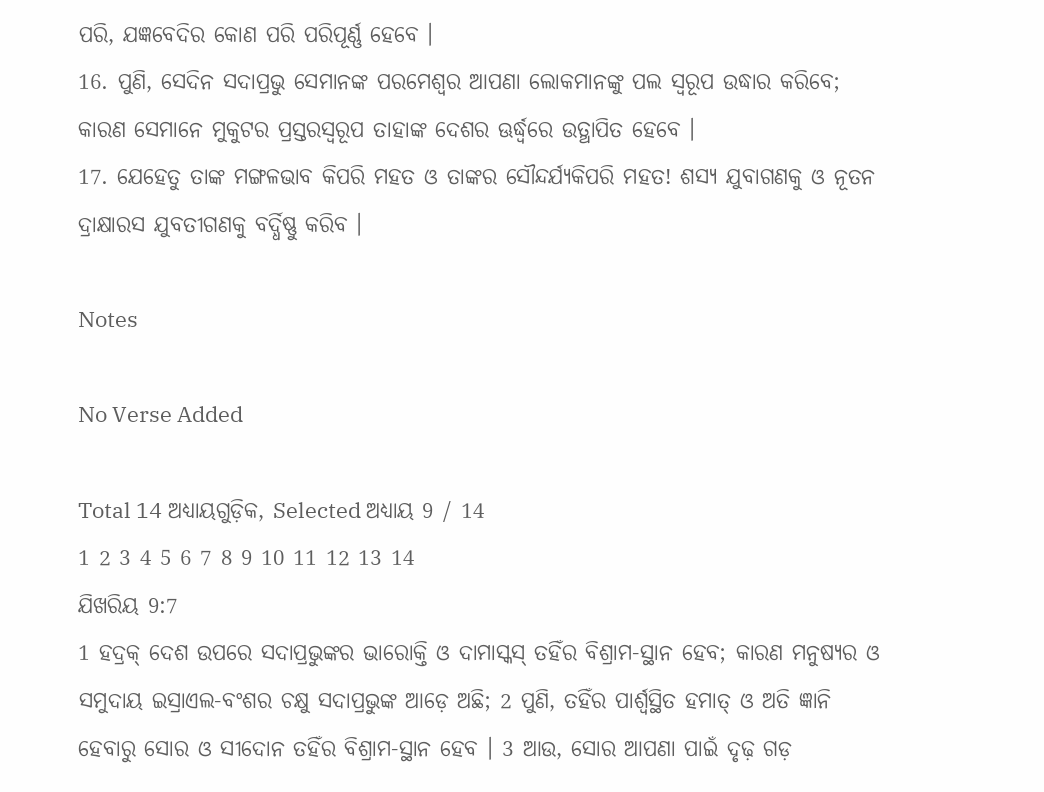ପରି, ଯଜ୍ଞବେଦିର କୋଣ ପରି ପରିପୂର୍ଣ୍ଣ ହେବେ ।
16. ପୁଣି, ସେଦିନ ସଦାପ୍ରଭୁ ସେମାନଙ୍କ ପରମେଶ୍ଵର ଆପଣା ଲୋକମାନଙ୍କୁ ପଲ ସ୍ଵରୂପ ଉଦ୍ଧାର କରିବେ; କାରଣ ସେମାନେ ମୁକୁଟର ପ୍ରସ୍ତରସ୍ଵରୂପ ତାହାଙ୍କ ଦେଶର ଊର୍ଦ୍ଧ୍ଵରେ ଉତ୍ଥାପିତ ହେବେ ।
17. ଯେହେତୁ ତାଙ୍କ ମଙ୍ଗଳଭାବ କିପରି ମହତ ଓ ତାଙ୍କର ସୌନ୍ଦର୍ଯ୍ୟକିପରି ମହତ! ଶସ୍ୟ ଯୁବାଗଣକୁ ଓ ନୂତନ ଦ୍ରାକ୍ଷାରସ ଯୁବତୀଗଣକୁ ବର୍ଦ୍ଧିଷ୍ଣୁ କରିବ ।

Notes

No Verse Added

Total 14 ଅଧ୍ୟାୟଗୁଡ଼ିକ, Selected ଅଧ୍ୟାୟ 9 / 14
1 2 3 4 5 6 7 8 9 10 11 12 13 14
ଯିଖରିୟ 9:7
1 ହଦ୍ରକ୍ ଦେଶ ଉପରେ ସଦାପ୍ରଭୁଙ୍କର ଭାରୋକ୍ତି ଓ ଦାମାସ୍କସ୍ ତହିଁର ବିଶ୍ରାମ-ସ୍ଥାନ ହେବ; କାରଣ ମନୁଷ୍ୟର ଓ ସମୁଦାୟ ଇସ୍ରାଏଲ-ବଂଶର ଚକ୍ଷୁ ସଦାପ୍ରଭୁଙ୍କ ଆଡ଼େ ଅଛି; 2 ପୁଣି, ତହିଁର ପାର୍ଶ୍ଵସ୍ଥିତ ହମାତ୍ ଓ ଅତି ଜ୍ଞାନି ହେବାରୁ ସୋର ଓ ସୀଦୋନ ତହିଁର ବିଶ୍ରାମ-ସ୍ଥାନ ହେବ । 3 ଆଉ, ସୋର ଆପଣା ପାଇଁ ଦୃଢ଼ ଗଡ଼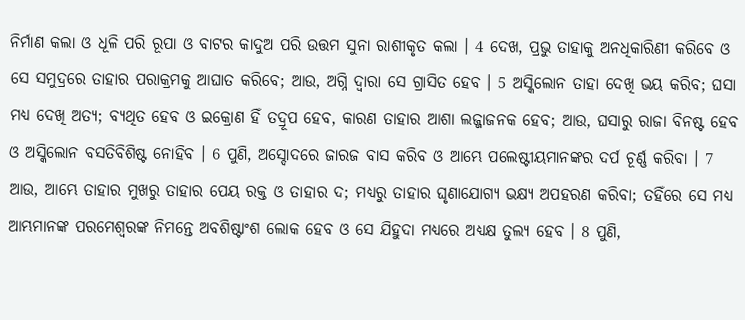ନିର୍ମାଣ କଲା ଓ ଧୂଳି ପରି ରୂପା ଓ ବାଟର କାଦୁଅ ପରି ଉତ୍ତମ ସୁନା ରାଶୀକୃତ କଲା । 4 ଦେଖ, ପ୍ରଭୁ ତାହାକୁ ଅନଧିକାରିଣୀ କରିବେ ଓ ସେ ସମୁଦ୍ରରେ ତାହାର ପରାକ୍ରମକୁ ଆଘାତ କରିବେ; ଆଉ, ଅଗ୍ନି ଦ୍ଵାରା ସେ ଗ୍ରାସିତ ହେବ । 5 ଅସ୍କିଲୋନ ତାହା ଦେଖି ଭୟ କରିବ; ଘସା ମଧ୍ୟ ଦେଖି ଅତ୍ୟ; ବ୍ୟଥିତ ହେବ ଓ ଇକ୍ରୋଣ ହିଁ ତଦ୍ରୂପ ହେବ, କାରଣ ତାହାର ଆଶା ଲଜ୍ଜାଜନକ ହେବ; ଆଉ, ଘସାରୁ ରାଜା ବିନଷ୍ଟ ହେବ ଓ ଅସ୍କିଲୋନ ବସତିବିଶିଷ୍ଟ ନୋହିବ । 6 ପୁଣି, ଅସ୍ଦୋଦରେ ଜାରଜ ବାସ କରିବ ଓ ଆମ୍ଭେ ପଲେଷ୍ଟୀୟମାନଙ୍କର ଦର୍ପ ଚୂର୍ଣ୍ଣ କରିବା । 7 ଆଉ, ଆମ୍ଭେ ତାହାର ମୁଖରୁ ତାହାର ପେୟ ରକ୍ତ ଓ ତାହାର ଦ; ମଧ୍ୟରୁ ତାହାର ଘୃଣାଯୋଗ୍ୟ ଭକ୍ଷ୍ୟ ଅପହରଣ କରିବା; ତହିଁରେ ସେ ମଧ୍ୟ ଆମ୍ଭମାନଙ୍କ ପରମେଶ୍ଵରଙ୍କ ନିମନ୍ତେ ଅବଶିଷ୍ଟାଂଶ ଲୋକ ହେବ ଓ ସେ ଯିହୁଦା ମଧ୍ୟରେ ଅଧ୍ୟକ୍ଷ ତୁଲ୍ୟ ହେବ । 8 ପୁଣି,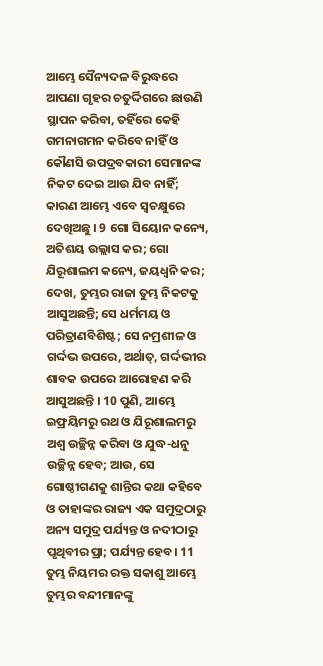ଆମ୍ଭେ ସୈନ୍ୟଦଳ ବିରୁଦ୍ଧରେ ଆପଣା ଗୃହର ଚତୁର୍ଦ୍ଦିଗରେ ଛାଉଣି ସ୍ଥାପନ କରିବା, ତହିଁରେ କେହି ଗମନାଗମନ କରିବେ ନାହିଁ ଓ କୌଣସି ଉପଦ୍ରବକାରୀ ସେମାନଙ୍କ ନିକଟ ଦେଇ ଆଉ ଯିବ ନାହିଁ; କାରଣ ଆମ୍ଭେ ଏବେ ସ୍ଵଚକ୍ଷୁରେ ଦେଖିଅଛୁ । 9 ଗୋ ସିୟୋନ କନ୍ୟେ, ଅତିଶୟ ଉଲ୍ଲାସ କର; ଗୋ ଯିରୂଶାଲମ କନ୍ୟେ, ଜୟଧ୍ଵନି କର; ଦେଖ, ତୁମ୍ଭର ରାଜା ତୁମ୍ଭ ନିକଟକୁ ଆସୁଅଛନ୍ତି; ସେ ଧର୍ମମୟ ଓ ପରିତ୍ରାଣବିଶିଷ୍ଟ; ସେ ନମ୍ରଶୀଳ ଓ ଗର୍ଦ୍ଦଭ ଉପରେ, ଅର୍ଥାତ୍, ଗର୍ଦ୍ଦଭୀର ଶାବକ ଉପରେ ଆରୋହଣ କରି ଆସୁଅଛନ୍ତି । 10 ପୁଣି, ଆମ୍ଭେ ଇଫ୍ରୟିମରୁ ରଥ ଓ ଯିରୂଶାଲମରୁ ଅଶ୍ଵ ଉଚ୍ଛିନ୍ନ କରିବା ଓ ଯୁଦ୍ଧ-ଧନୁ ଉଚ୍ଛିନ୍ନ ହେବ; ଆଉ, ସେ ଗୋଷ୍ଠୀଗଣକୁ ଶାନ୍ତିର କଥା କହିବେ ଓ ତାହାଙ୍କର ରାଜ୍ୟ ଏକ ସମୁଦ୍ରଠାରୁ ଅନ୍ୟ ସମୁଦ୍ର ପର୍ଯ୍ୟନ୍ତ ଓ ନଦୀଠାରୁ ପୃଥିବୀର ପ୍ରା; ପର୍ଯ୍ୟନ୍ତ ହେବ। 11 ତୁମ୍ଭ ନିୟମର ରକ୍ତ ସକାଶୁ ଆମ୍ଭେ ତୁମ୍ଭର ବନ୍ଦୀମାନଙ୍କୁ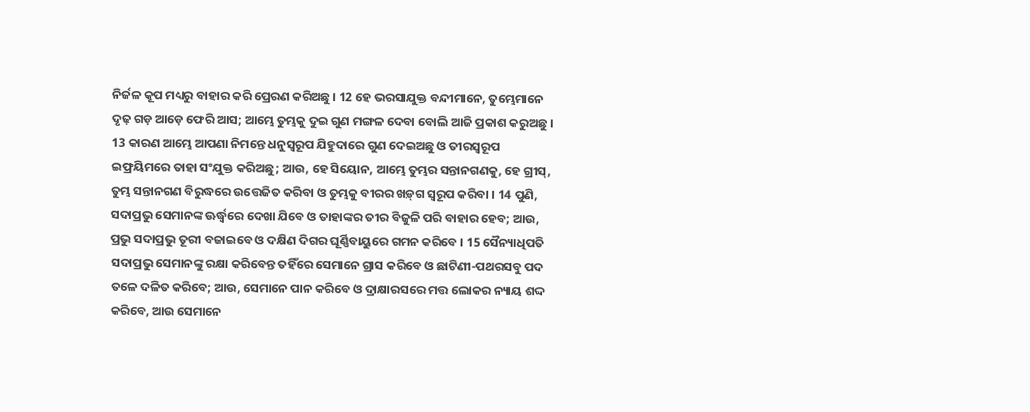ନିର୍ଜଳ କୂପ ମଧ୍ୟରୁ ବାହାର କରି ପ୍ରେରଣ କରିଅଛୁ । 12 ହେ ଭରସାଯୁକ୍ତ ବନ୍ଦୀମାନେ, ତୁମ୍ଭେମାନେ ଦୃଢ଼ ଗଡ଼ ଆଡ଼େ ଫେରି ଆସ; ଆମ୍ଭେ ତୁମ୍ଭକୁ ଦୁଇ ଗୁଣ ମଙ୍ଗଳ ଦେବା ବୋଲି ଆଜି ପ୍ରକାଶ କରୁଅଛୁ । 13 କାରଣ ଆମ୍ଭେ ଆପଣା ନିମନ୍ତେ ଧନୁସ୍ଵରୂପ ଯିହୁଦାରେ ଗୁଣ ଦେଇଅଛୁ ଓ ତୀରସ୍ଵରୂପ ଇଫ୍ରୟିମରେ ତାହା ସଂଯୁକ୍ତ କରିଅଛୁ; ଆଉ, ହେ ସିୟୋନ, ଆମ୍ଭେ ତୁମ୍ଭର ସନ୍ତାନଗଣକୁ, ହେ ଗ୍ରୀସ୍, ତୁମ୍ଭ ସନ୍ତାନଗଣ ବିରୁଦ୍ଧରେ ଉତ୍ତେଜିତ କରିବା ଓ ତୁମ୍ଭକୁ ବୀରର ଖଡ଼୍‍ଗ ସ୍ଵରୂପ କରିବା । 14 ପୁଣି, ସଦାପ୍ରଭୁ ସେମାନଙ୍କ ଊର୍ଦ୍ଧ୍ଵରେ ଦେଖା ଯିବେ ଓ ତାହାଙ୍କର ତୀର ବିଜୁଳି ପରି ବାହାର ହେବ; ଆଉ, ପ୍ରଭୁ ସଦାପ୍ରଭୁ ତୂରୀ ବଜାଇବେ ଓ ଦକ୍ଷିଣ ଦିଗର ଘୂର୍ଣ୍ଣିବାୟୁରେ ଗମନ କରିବେ । 15 ସୈନ୍ୟାଧିପତି ସଦାପ୍ରଭୁ ସେମାନଙ୍କୁ ରକ୍ଷା କରିବେନ୍ତ ତହିଁରେ ସେମାନେ ଗ୍ରାସ କରିବେ ଓ ଛାଟିଣୀ-ପଥରସବୁ ପଦ ତଳେ ଦଳିତ କରିବେ; ଆଉ, ସେମାନେ ପାନ କରିବେ ଓ ଦ୍ରାକ୍ଷାରସରେ ମତ୍ତ ଲୋକର ନ୍ୟାୟ ଶଦ୍ଦ କରିବେ, ଆଉ ସେମାନେ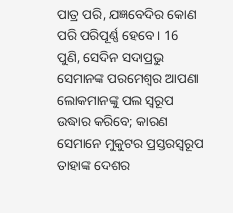ପାତ୍ର ପରି, ଯଜ୍ଞବେଦିର କୋଣ ପରି ପରିପୂର୍ଣ୍ଣ ହେବେ । 16 ପୁଣି, ସେଦିନ ସଦାପ୍ରଭୁ ସେମାନଙ୍କ ପରମେଶ୍ଵର ଆପଣା ଲୋକମାନଙ୍କୁ ପଲ ସ୍ଵରୂପ ଉଦ୍ଧାର କରିବେ; କାରଣ ସେମାନେ ମୁକୁଟର ପ୍ରସ୍ତରସ୍ଵରୂପ ତାହାଙ୍କ ଦେଶର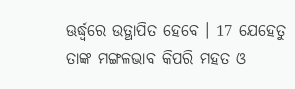ଊର୍ଦ୍ଧ୍ଵରେ ଉତ୍ଥାପିତ ହେବେ । 17 ଯେହେତୁ ତାଙ୍କ ମଙ୍ଗଳଭାବ କିପରି ମହତ ଓ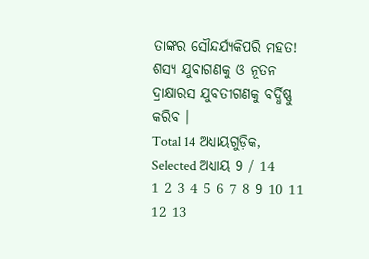ତାଙ୍କର ସୌନ୍ଦର୍ଯ୍ୟକିପରି ମହତ! ଶସ୍ୟ ଯୁବାଗଣକୁ ଓ ନୂତନ ଦ୍ରାକ୍ଷାରସ ଯୁବତୀଗଣକୁ ବର୍ଦ୍ଧିଷ୍ଣୁ କରିବ ।
Total 14 ଅଧ୍ୟାୟଗୁଡ଼ିକ, Selected ଅଧ୍ୟାୟ 9 / 14
1 2 3 4 5 6 7 8 9 10 11 12 13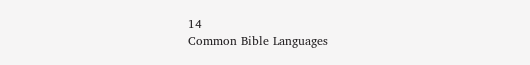14
Common Bible Languages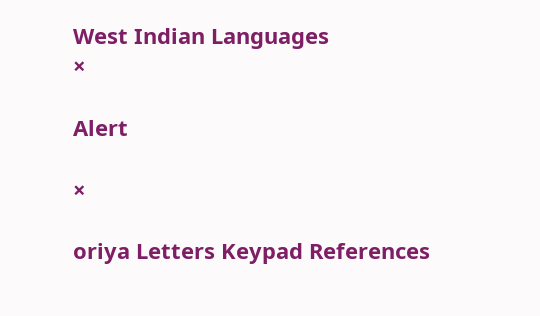West Indian Languages
×

Alert

×

oriya Letters Keypad References